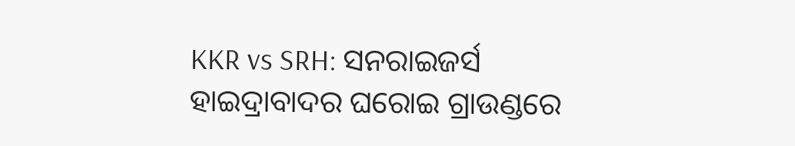KKR vs SRH: ସନରାଇଜର୍ସ ହାଇଦ୍ରାବାଦର ଘରୋଇ ଗ୍ରାଉଣ୍ଡରେ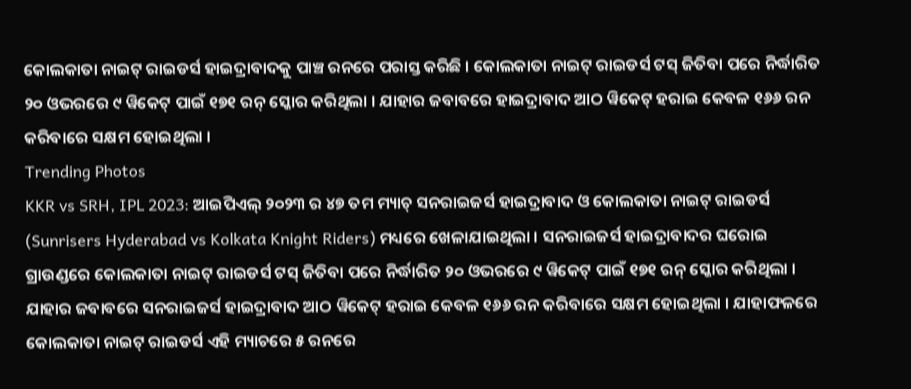କୋଲକାତା ନାଇଟ୍ ରାଇଡର୍ସ ହାଇଦ୍ରାବାଦକୁ ପାଞ୍ଚ ରନରେ ପରାସ୍ତ କରିଛି । କୋଲକାତା ନାଇଟ୍ ରାଇଡର୍ସ ଟସ୍ ଜିତିବା ପରେ ନିର୍ଦ୍ଧାରିତ ୨୦ ଓଭରରେ ୯ ୱିକେଟ୍ ପାଇଁ ୧୭୧ ରନ୍ ସ୍କୋର କରିଥିଲା । ଯାହାର ଜବାବରେ ହାଇଦ୍ରାବାଦ ଆଠ ୱିକେଟ୍ ହରାଇ କେବଳ ୧୬୬ ରନ କରିବାରେ ସକ୍ଷମ ହୋଇଥିଲା ।
Trending Photos
KKR vs SRH, IPL 2023: ଆଇପିଏଲ୍ ୨୦୨୩ ର ୪୭ ତମ ମ୍ୟାଚ୍ ସନରାଇଜର୍ସ ହାଇଦ୍ରାବାଦ ଓ କୋଲକାତା ନାଇଟ୍ ରାଇଡର୍ସ (Sunrisers Hyderabad vs Kolkata Knight Riders) ମଧ୍ୟରେ ଖେଳାଯାଇଥିଲା । ସନରାଇଜର୍ସ ହାଇଦ୍ରାବାଦର ଘରୋଇ ଗ୍ରାଉଣ୍ଡରେ କୋଲକାତା ନାଇଟ୍ ରାଇଡର୍ସ ଟସ୍ ଜିତିବା ପରେ ନିର୍ଦ୍ଧାରିତ ୨୦ ଓଭରରେ ୯ ୱିକେଟ୍ ପାଇଁ ୧୭୧ ରନ୍ ସ୍କୋର କରିଥିଲା । ଯାହାର ଜବାବରେ ସନରାଇଜର୍ସ ହାଇଦ୍ରାବାଦ ଆଠ ୱିକେଟ୍ ହରାଇ କେବଳ ୧୬୬ ରନ କରିବାରେ ସକ୍ଷମ ହୋଇଥିଲା । ଯାହାଫଳରେ କୋଲକାତା ନାଇଟ୍ ରାଇଡର୍ସ ଏହି ମ୍ୟାଚରେ ୫ ରନରେ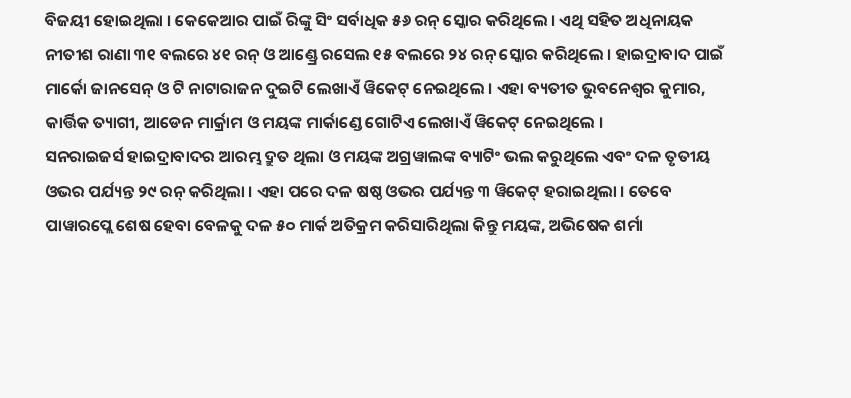ବିଜୟୀ ହୋଇଥିଲା । କେକେଆର ପାଇଁ ରିଙ୍କୁ ସିଂ ସର୍ବାଧିକ ୫୬ ରନ୍ ସ୍କୋର କରିଥିଲେ । ଏଥି ସହିତ ଅଧିନାୟକ ନୀତୀଶ ରାଣା ୩୧ ବଲରେ ୪୧ ରନ୍ ଓ ଆଣ୍ଡ୍ରେ ରସେଲ ୧୫ ବଲରେ ୨୪ ରନ୍ ସ୍କୋର କରିଥିଲେ । ହାଇଦ୍ରାବାଦ ପାଇଁ ମାର୍କୋ ଜାନସେନ୍ ଓ ଟି ନାଟାରାଜନ ଦୁଇଟି ଲେଖାଏଁ ୱିକେଟ୍ ନେଇଥିଲେ । ଏହା ବ୍ୟତୀତ ଭୁବନେଶ୍ୱର କୁମାର, କାର୍ତ୍ତିକ ତ୍ୟାଗୀ, ଆଡେନ ମାର୍କ୍ରାମ ଓ ମୟଙ୍କ ମାର୍କାଣ୍ଡେ ଗୋଟିଏ ଲେଖାଏଁ ୱିକେଟ୍ ନେଇଥିଲେ ।
ସନରାଇଜର୍ସ ହାଇଦ୍ରାବାଦର ଆରମ୍ଭ ଦ୍ରୁତ ଥିଲା ଓ ମୟଙ୍କ ଅଗ୍ରୱାଲଙ୍କ ବ୍ୟାଟିଂ ଭଲ କରୁଥିଲେ ଏବଂ ଦଳ ତୃତୀୟ ଓଭର ପର୍ଯ୍ୟନ୍ତ ୨୯ ରନ୍ କରିଥିଲା । ଏହା ପରେ ଦଳ ଷଷ୍ଠ ଓଭର ପର୍ଯ୍ୟନ୍ତ ୩ ୱିକେଟ୍ ହରାଇଥିଲା । ତେବେ ପାୱାରପ୍ଲେ ଶେଷ ହେବା ବେଳକୁ ଦଳ ୫୦ ମାର୍କ ଅତିକ୍ରମ କରିସାରିଥିଲା କିନ୍ତୁ ମୟଙ୍କ, ଅଭିଷେକ ଶର୍ମା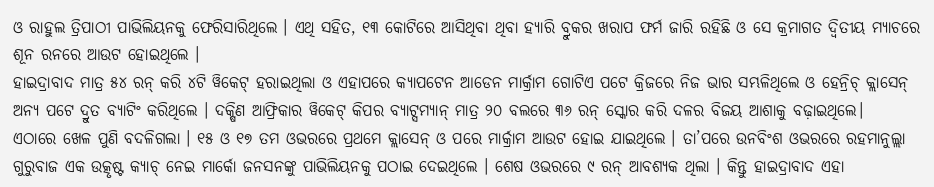ଓ ରାହୁଲ ତ୍ରିପାଠୀ ପାଭିଲିୟନକୁ ଫେରିସାରିଥିଲେ । ଏଥି ସହିତ, ୧୩ କୋଟିରେ ଆସିଥିବା ଥିବା ହ୍ୟାରି ବ୍ରୁକର ଖରାପ ଫର୍ମ ଜାରି ରହିଛି ଓ ସେ କ୍ରମାଗତ ଦ୍ୱିତୀୟ ମ୍ୟାଚରେ ଶୂନ ରନରେ ଆଉଟ ହୋଇଥିଲେ ।
ହାଇଦ୍ରାବାଦ ମାତ୍ର ୫୪ ରନ୍ କରି ୪ଟି ୱିକେଟ୍ ହରାଇଥିଲା ଓ ଏହାପରେ କ୍ୟାପଟେନ ଆଡେନ ମାର୍କ୍ରାମ ଗୋଟିଏ ପଟେ କ୍ରିଜରେ ନିଜ ଭାର ସମ୍ଭଳିଥିଲେ ଓ ହେନ୍ରିଚ୍ କ୍ଲାସେନ୍ ଅନ୍ୟ ପଟେ ଦ୍ରୁତ ବ୍ୟାଟିଂ କରିଥିଲେ । ଦକ୍ଷିଣ ଆଫ୍ରିକାର ୱିକେଟ୍ କିପର ବ୍ୟାଟ୍ସମ୍ୟାନ୍ ମାତ୍ର ୨୦ ବଲରେ ୩୬ ରନ୍ ସ୍କୋର କରି ଦଳର ବିଜୟ ଆଶାକୁ ବଢ଼ାଇଥିଲେ।
ଏଠାରେ ଖେଳ ପୁଣି ବଦଳିଗଲା । ୧୫ ଓ ୧୭ ତମ ଓଭରରେ ପ୍ରଥମେ କ୍ଲାସେନ୍ ଓ ପରେ ମାର୍କ୍ରାମ ଆଉଟ ହୋଇ ଯାଇଥିଲେ । ତା’ପରେ ଉନବିଂଶ ଓଭରରେ ରହମାନୁଲ୍ଲା ଗୁରୁବାଜ ଏକ ଉତ୍କୃଷ୍ଟ କ୍ୟାଚ୍ ନେଇ ମାର୍କୋ ଜନସନଙ୍କୁ ପାଭିଲିୟନକୁ ପଠାଇ ଦେଇଥିଲେ । ଶେଷ ଓଭରରେ ୯ ରନ୍ ଆବଶ୍ୟକ ଥିଲା । କିନ୍ତୁ ହାଇଦ୍ରାବାଦ ଏହା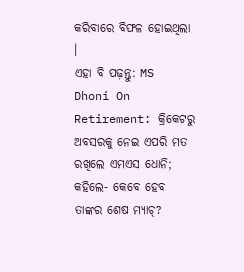କରିବାରେ ବିଫଳ ହୋଇଥିଲା ।
ଏହା ବି ପଢ଼ନ୍ତୁ: MS Dhoni On Retirement: କ୍ରିକେଟରୁ ଅବସରକୁ ନେଇ ଏପରି ମତ ରଖିଲେ ଏମଏସ ଧୋନି; କହିଲେ- କେବେ ହେବ ତାଙ୍କର ଶେଷ ମ୍ୟାଚ୍?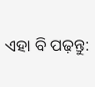ଏହା ବି ପଢ଼ନ୍ତୁ: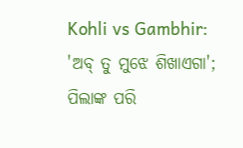Kohli vs Gambhir: 'ଅବ୍ ତୁ ମୁଝେ ଶିଖାଏଗା'; ପିଲାଙ୍କ ପରି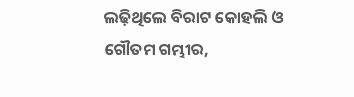ଲଢ଼ିଥିଲେ ବିରାଟ କୋହଲି ଓ ଗୌତମ ଗମ୍ଭୀର,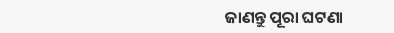ଜାଣନ୍ତୁ ପୂରା ଘଟଣା